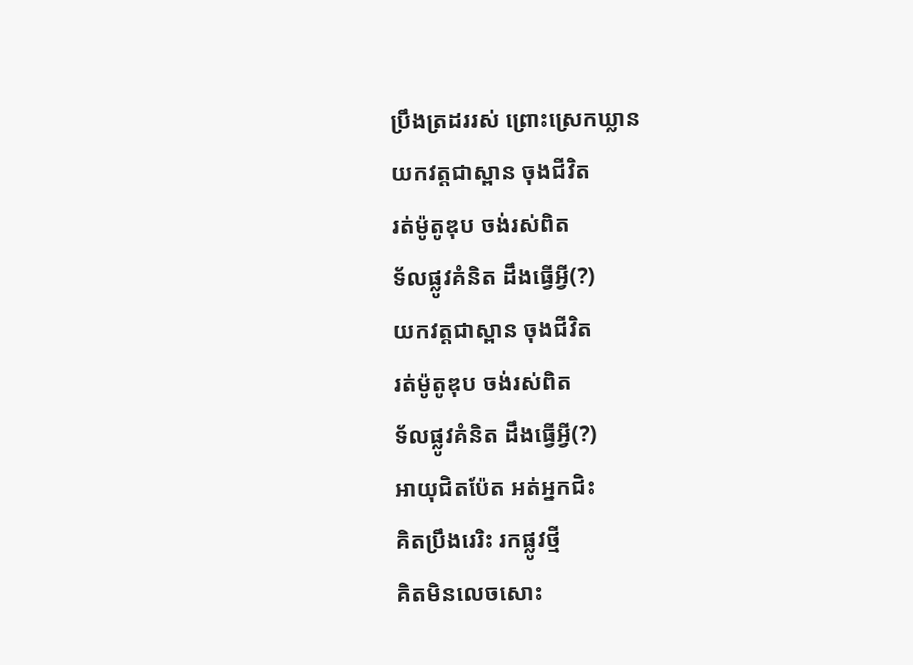ប្រឹងត្រដររស់ ព្រោះស្រេកឃ្លាន
យកវត្តជាស្ពាន ចុងជីវិត
រត់ម៉ូតូឌុប ចង់រស់ពិត
ទ័លផ្លូវគំនិត ដឹងធ្វើអ្វី(?)
យកវត្តជាស្ពាន ចុងជីវិត
រត់ម៉ូតូឌុប ចង់រស់ពិត
ទ័លផ្លូវគំនិត ដឹងធ្វើអ្វី(?)
អាយុជិតប៉ែត អត់អ្នកជិះ
គិតប្រឹងរេរិះ រកផ្លូវថ្មី
គិតមិនលេចសោះ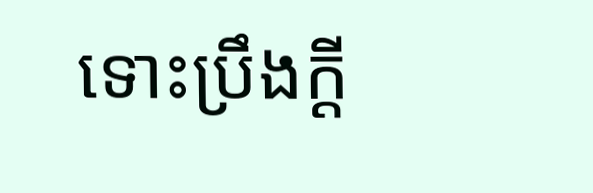ទោះប្រឹងក្ដី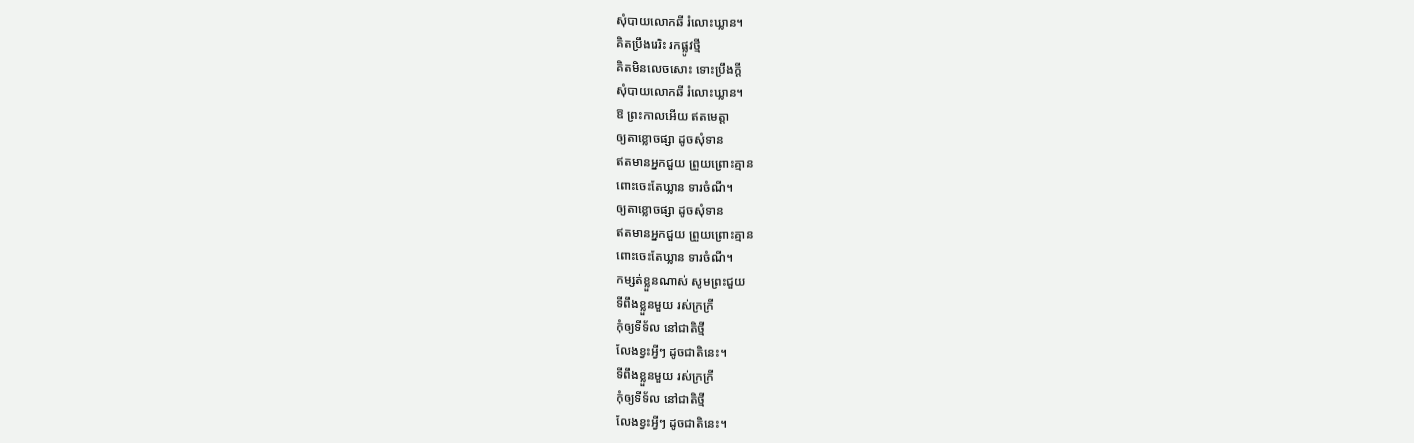សុំបាយលោកឆី រំលោះឃ្លាន។
គិតប្រឹងរេរិះ រកផ្លូវថ្មី
គិតមិនលេចសោះ ទោះប្រឹងក្ដី
សុំបាយលោកឆី រំលោះឃ្លាន។
ឱ ព្រះកាលអើយ ឥតមេត្តា
ឲ្យតាខ្លោចផ្សា ដូចសុំទាន
ឥតមានអ្នកជួយ ព្រួយព្រោះគ្មាន
ពោះចេះតែឃ្លាន ទារចំណី។
ឲ្យតាខ្លោចផ្សា ដូចសុំទាន
ឥតមានអ្នកជួយ ព្រួយព្រោះគ្មាន
ពោះចេះតែឃ្លាន ទារចំណី។
កម្សត់ខ្លួនណាស់ សូមព្រះជួយ
ទីពឹងខ្លួនមួយ រស់ក្រក្រី
កុំឲ្យទីទ័ល នៅជាតិថ្មី
លែងខ្វះអ្វីៗ ដូចជាតិនេះ។
ទីពឹងខ្លួនមួយ រស់ក្រក្រី
កុំឲ្យទីទ័ល នៅជាតិថ្មី
លែងខ្វះអ្វីៗ ដូចជាតិនេះ។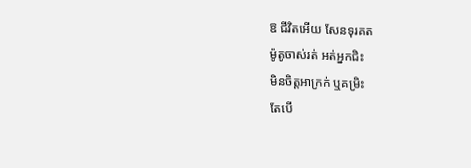ឱ ជីវិតអើយ សែនទុរគត
ម៉ូតូចាស់រត់ អត់អ្នកជិះ
មិនចិត្តអាក្រក់ ឬគម្រិះ
តែបើ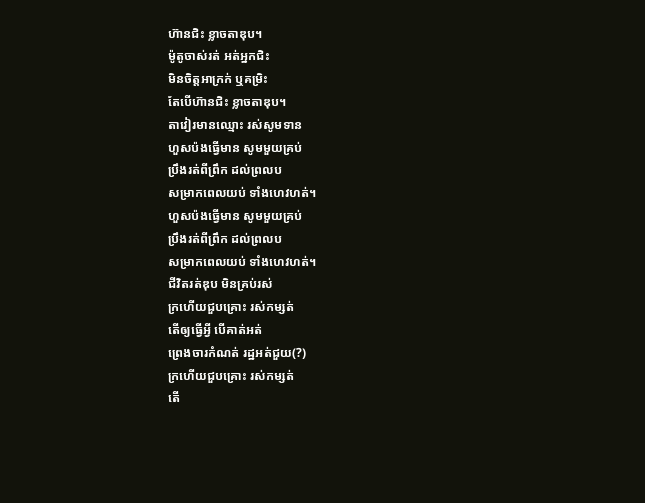ហ៊ានជិះ ខ្លាចតាឌុប។
ម៉ូតូចាស់រត់ អត់អ្នកជិះ
មិនចិត្តអាក្រក់ ឬគម្រិះ
តែបើហ៊ានជិះ ខ្លាចតាឌុប។
តាវៀរមានឈ្មោះ រស់សូមទាន
ហួសប៉ងធ្វើមាន សូមមួយគ្រប់
ប្រឹងរត់ពីព្រឹក ដល់ព្រលប
សម្រាកពេលយប់ ទាំងហេវហត់។
ហួសប៉ងធ្វើមាន សូមមួយគ្រប់
ប្រឹងរត់ពីព្រឹក ដល់ព្រលប
សម្រាកពេលយប់ ទាំងហេវហត់។
ជីវិតរត់ឌុប មិនគ្រប់រស់
ក្រហើយជួបគ្រោះ រស់កម្សត់
តើឲ្យធ្វើអ្វី បើគាត់អត់
ព្រេងចារកំណត់ រដ្ឋអត់ជួយ(?)
ក្រហើយជួបគ្រោះ រស់កម្សត់
តើ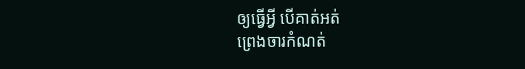ឲ្យធ្វើអ្វី បើគាត់អត់
ព្រេងចារកំណត់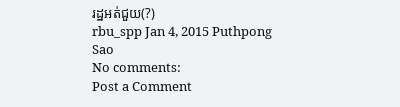រដ្ឋអត់ជួយ(?)
rbu_spp Jan 4, 2015 Puthpong Sao
No comments:
Post a Comment